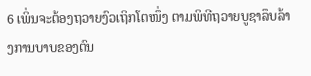6 ເພິ່ນຈະຕ້ອງຖວາຍງົວເຖິກໂຕໜຶ່ງ ຕາມພິທີຖວາຍບູຊາລຶບລ້າງການບາບຂອງຕົນ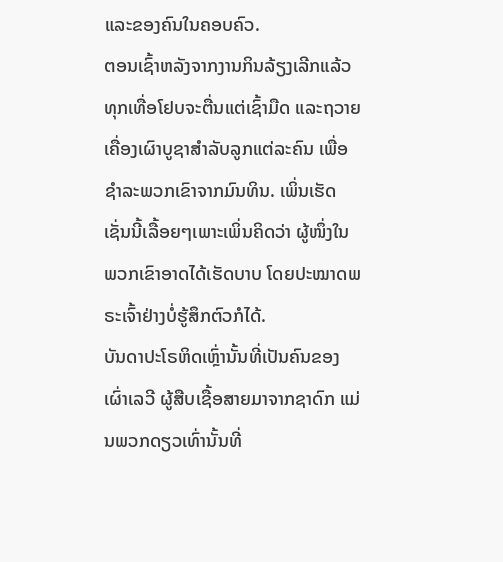ແລະຂອງຄົນໃນຄອບຄົວ.
ຕອນເຊົ້າຫລັງຈາກງານກິນລ້ຽງເລີກແລ້ວ ທຸກເທື່ອໂຢບຈະຕື່ນແຕ່ເຊົ້າມືດ ແລະຖວາຍເຄື່ອງເຜົາບູຊາສຳລັບລູກແຕ່ລະຄົນ ເພື່ອຊຳລະພວກເຂົາຈາກມົນທິນ. ເພິ່ນເຮັດເຊັ່ນນີ້ເລື້ອຍໆເພາະເພິ່ນຄິດວ່າ ຜູ້ໜຶ່ງໃນພວກເຂົາອາດໄດ້ເຮັດບາບ ໂດຍປະໝາດພຣະເຈົ້າຢ່າງບໍ່ຮູ້ສຶກຕົວກໍໄດ້.
ບັນດາປະໂຣຫິດເຫຼົ່ານັ້ນທີ່ເປັນຄົນຂອງເຜົ່າເລວີ ຜູ້ສືບເຊື້ອສາຍມາຈາກຊາດົກ ແມ່ນພວກດຽວເທົ່ານັ້ນທີ່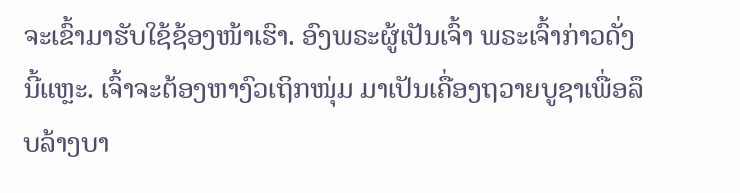ຈະເຂົ້າມາຮັບໃຊ້ຊ້ອງໜ້າເຮົາ. ອົງພຣະຜູ້ເປັນເຈົ້າ ພຣະເຈົ້າກ່າວດັ່ງນີ້ແຫຼະ. ເຈົ້າຈະຕ້ອງຫາງົວເຖິກໜຸ່ມ ມາເປັນເຄື່ອງຖວາຍບູຊາເພື່ອລຶບລ້າງບາ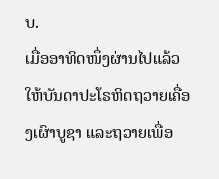ບ.
ເມື່ອອາທິດໜຶ່ງຜ່ານໄປແລ້ວ ໃຫ້ບັນດາປະໂຣຫິດຖວາຍເຄື່ອງເຜົາບູຊາ ແລະຖວາຍເພື່ອ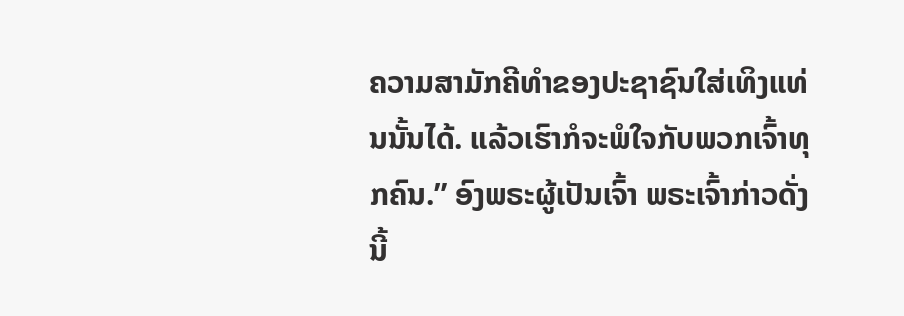ຄວາມສາມັກຄີທຳຂອງປະຊາຊົນໃສ່ເທິງແທ່ນນັ້ນໄດ້. ແລ້ວເຮົາກໍຈະພໍໃຈກັບພວກເຈົ້າທຸກຄົນ.” ອົງພຣະຜູ້ເປັນເຈົ້າ ພຣະເຈົ້າກ່າວດັ່ງນີ້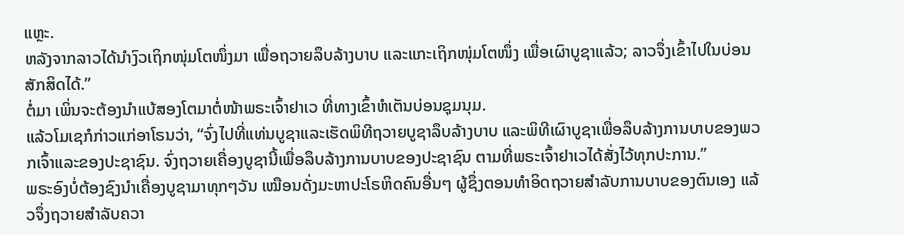ແຫຼະ.
ຫລັງຈາກລາວໄດ້ນຳງົວເຖິກໜຸ່ມໂຕໜຶ່ງມາ ເພື່ອຖວາຍລຶບລ້າງບາບ ແລະແກະເຖິກໜຸ່ມໂຕໜຶ່ງ ເພື່ອເຜົາບູຊາແລ້ວ; ລາວຈຶ່ງເຂົ້າໄປໃນບ່ອນສັກສິດໄດ້.”
ຕໍ່ມາ ເພິ່ນຈະຕ້ອງນຳແບ້ສອງໂຕມາຕໍ່ໜ້າພຣະເຈົ້າຢາເວ ທີ່ທາງເຂົ້າຫໍເຕັນບ່ອນຊຸມນຸມ.
ແລ້ວໂມເຊກໍກ່າວແກ່ອາໂຣນວ່າ, “ຈົ່ງໄປທີ່ແທ່ນບູຊາແລະເຮັດພິທີຖວາຍບູຊາລຶບລ້າງບາບ ແລະພິທີເຜົາບູຊາເພື່ອລຶບລ້າງການບາບຂອງພວກເຈົ້າແລະຂອງປະຊາຊົນ. ຈົ່ງຖວາຍເຄື່ອງບູຊານີ້ເພື່ອລຶບລ້າງການບາບຂອງປະຊາຊົນ ຕາມທີ່ພຣະເຈົ້າຢາເວໄດ້ສັ່ງໄວ້ທຸກປະການ.”
ພຣະອົງບໍ່ຕ້ອງຊົງນຳເຄື່ອງບູຊາມາທຸກໆວັນ ເໝືອນດັ່ງມະຫາປະໂຣຫິດຄົນອື່ນໆ ຜູ້ຊຶ່ງຕອນທຳອິດຖວາຍສຳລັບການບາບຂອງຕົນເອງ ແລ້ວຈຶ່ງຖວາຍສຳລັບຄວາ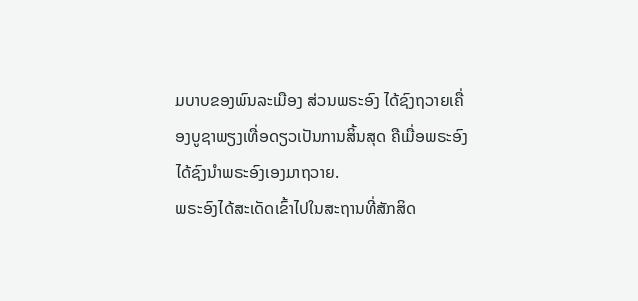ມບາບຂອງພົນລະເມືອງ ສ່ວນພຣະອົງ ໄດ້ຊົງຖວາຍເຄື່ອງບູຊາພຽງເທື່ອດຽວເປັນການສິ້ນສຸດ ຄືເມື່ອພຣະອົງໄດ້ຊົງນຳພຣະອົງເອງມາຖວາຍ.
ພຣະອົງໄດ້ສະເດັດເຂົ້າໄປໃນສະຖານທີ່ສັກສິດ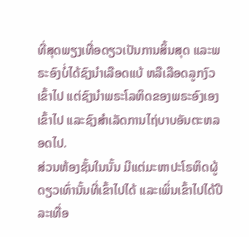ທີ່ສຸດພຽງເທື່ອດຽວເປັນການສິ້ນສຸດ ແລະພຣະອົງບໍ່ໄດ້ຊົງນຳເລືອດແບ້ ຫລືເລືອດລູກງົວເຂົ້າໄປ ແຕ່ຊົງນຳພຣະໂລຫິດຂອງພຣະອົງເອງເຂົ້າໄປ ແລະຊົງສຳເລັດການໄຖ່ບາບອັນຕະຫລອດໄປ.
ສ່ວນຫ້ອງຊັ້ນໃນນັ້ນ ມີແຕ່ມະຫາປະໂຣຫິດຜູ້ດຽວເທົ່ານັ້ນທີ່ເຂົ້າໄປໄດ້ ແລະເພິ່ນເຂົ້າໄປໄດ້ປີລະເທື່ອ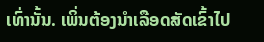ເທົ່ານັ້ນ. ເພິ່ນຕ້ອງນຳເລືອດສັດເຂົ້າໄປ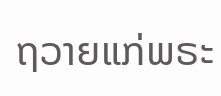ຖວາຍແກ່ພຣະ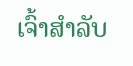ເຈົ້າສຳລັບ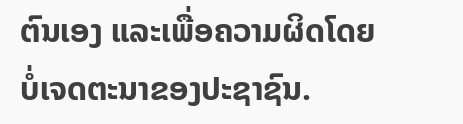ຕົນເອງ ແລະເພື່ອຄວາມຜິດໂດຍບໍ່ເຈດຕະນາຂອງປະຊາຊົນ.